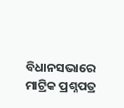ବିଧାନସଭାରେ ମାଟ୍ରିକ ପ୍ରଶ୍ନପତ୍ର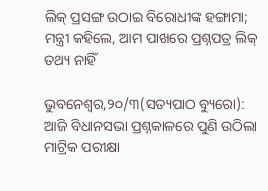ଲିକ୍ ପ୍ରସଙ୍ଗ ଉଠାଇ ବିରୋଧୀଙ୍କ ହଙ୍ଗାମା; ମନ୍ତ୍ରୀ କହିଲେ, ଆମ ପାଖରେ ପ୍ରଶ୍ନପତ୍ର ଲିକ୍ ତଥ୍ୟ ନାହିଁ

ଭୁବନେଶ୍ୱର,୨୦/୩(ସତ୍ୟପାଠ ବ୍ୟୁରୋ): ଆଜି ବିଧାନସଭା ପ୍ରଶ୍ନକାଳରେ ପୁଣି ଉଠିଲା ମାଟ୍ରିକ ପରୀକ୍ଷା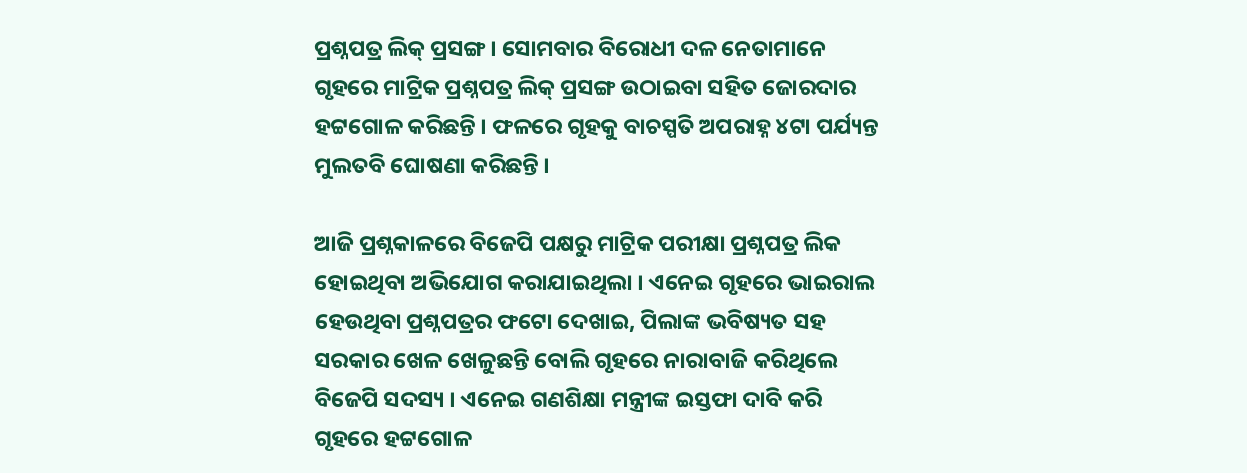ପ୍ରଶ୍ନପତ୍ର ଲିକ୍ ପ୍ରସଙ୍ଗ । ସୋମବାର ବିରୋଧୀ ଦଳ ନେତାମାନେ ଗୃହରେ ମାଟ୍ରିକ ପ୍ରଶ୍ନପତ୍ର ଲିକ୍ ପ୍ରସଙ୍ଗ ଉଠାଇବା ସହିତ ଜୋରଦାର ହଟ୍ଟଗୋଳ କରିଛନ୍ତି । ଫଳରେ ଗୃହକୁ ବାଚସ୍ପତି ଅପରାହ୍ନ ୪ଟା ପର୍ଯ୍ୟନ୍ତ ମୁଲତବି ଘୋଷଣା କରିଛନ୍ତି ।

ଆଜି ପ୍ରଶ୍ନକାଳରେ ବିଜେପି ପକ୍ଷରୁ ମାଟ୍ରିକ ପରୀକ୍ଷା ପ୍ରଶ୍ନପତ୍ର ଲିକ ହୋଇଥିବା ଅଭିଯୋଗ କରାଯାଇଥିଲା । ଏନେଇ ଗୃହରେ ଭାଇରାଲ ହେଉଥିବା ପ୍ରଶ୍ନପତ୍ରର ଫଟୋ ଦେଖାଇ, ପିଲାଙ୍କ ଭବିଷ୍ୟତ ସହ ସରକାର ଖେଳ ଖେଳୁଛନ୍ତି ବୋଲି ଗୃହରେ ନାରାବାଜି କରିଥିଲେ ବିଜେପି ସଦସ୍ୟ । ଏନେଇ ଗଣଶିକ୍ଷା ମନ୍ତ୍ରୀଙ୍କ ଇସ୍ତଫା ଦାବି କରି ଗୃହରେ ହଟ୍ଟଗୋଳ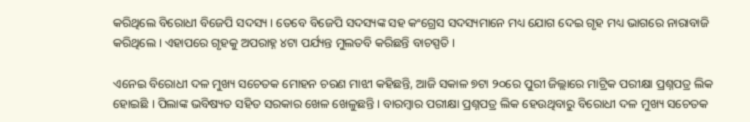କରିଥିଲେ ବିରୋଧୀ ବିଜେପି ସଦସ୍ୟ । ତେବେ ବିଜେପି ସଦସ୍ୟଙ୍କ ସହ କଂଗ୍ରେସ ସଦସ୍ୟମାନେ ମଧ୍ୟ ଯୋଗ ଦେଇ ଗୃହ ମଧ୍ୟ ଭାଗରେ ନାରାବାଜି କରିଥିଲେ । ଏହାପରେ ଗୃହକୁ ଅପରାହ୍ନ ୪ଟା ପର୍ଯ୍ୟନ୍ତ ମୁଲତବି କରିଛନ୍ତି ବାଚସ୍ପତି ।

ଏନେଇ ବିରୋଧୀ ଦଳ ମୁଖ୍ୟ ସଚେତକ ମୋହନ ଚରଣ ମାଝୀ କହିଛନ୍ତି, ଆଜି ସକାଳ ୭ଟା ୨୦ରେ ପୁରୀ ଜିଲ୍ଲାରେ ମାଟ୍ରିକ ପରୀକ୍ଷା ପ୍ରଶ୍ନପତ୍ର ଲିକ ହୋଇଛି । ପିଲାଙ୍କ ଭବିଷ୍ୟତ ସହିତ ସରକାର ଖେଳ ଖେଳୁଛନ୍ତି । ବାରମ୍ବାର ପରୀକ୍ଷା ପ୍ରଶ୍ନପତ୍ର ଲିକ ହେଉଥିବାରୁ ବିରୋଧୀ ଦଳ ମୁଖ୍ୟ ସଚେତକ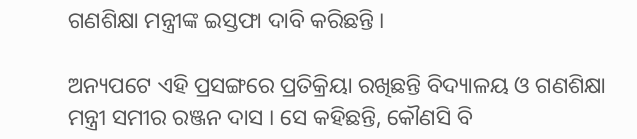ଗଣଶିକ୍ଷା ମନ୍ତ୍ରୀଙ୍କ ଇସ୍ତଫା ଦାବି କରିଛନ୍ତି ।

ଅନ୍ୟପଟେ ଏହି ପ୍ରସଙ୍ଗରେ ପ୍ରତିକ୍ରିୟା ରଖିଛନ୍ତି ବିଦ୍ୟାଳୟ ଓ ଗଣଶିକ୍ଷା ମନ୍ତ୍ରୀ ସମୀର ରଞ୍ଜନ ଦାସ । ସେ କହିଛନ୍ତି, କୌଣସି ବି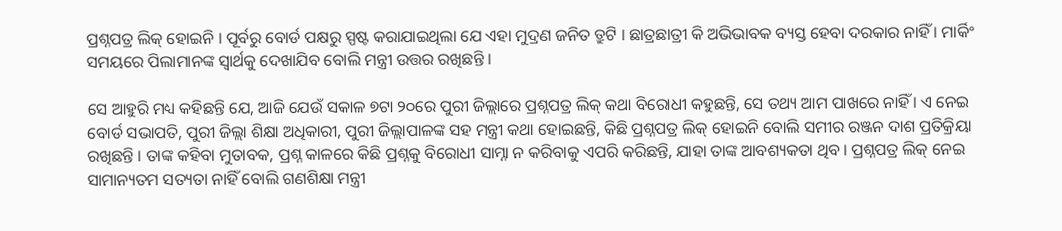ପ୍ରଶ୍ନପତ୍ର ଲିକ୍ ହୋଇନି । ପୂର୍ବରୁ ବୋର୍ଡ ପକ୍ଷରୁ ସ୍ପଷ୍ଟ କରାଯାଇଥିଲା ଯେ ଏହା ମୁଦ୍ରଣ ଜନିତ ତ୍ରୁଟି । ଛାତ୍ରଛାତ୍ରୀ କି ଅଭିଭାବକ ବ୍ୟସ୍ତ ହେବା ଦରକାର ନାହିଁ । ମାର୍କିଂ ସମୟରେ ପିଲାମାନଙ୍କ ସ୍ୱାର୍ଥକୁ ଦେଖାଯିବ ବୋଲି ମନ୍ତ୍ରୀ ଉତ୍ତର ରଖିଛନ୍ତି ।

ସେ ଆହୁରି ମଧ୍ୟ କହିଛନ୍ତି ଯେ, ଆଜି ଯେଉଁ ସକାଳ ୭ଟା ୨୦ରେ ପୁରୀ ଜିଲ୍ଲାରେ ପ୍ରଶ୍ନପତ୍ର ଲିକ୍ କଥା ବିରୋଧୀ କହୁଛନ୍ତି, ସେ ତଥ୍ୟ ଆମ ପାଖରେ ନାହିଁ । ଏ ନେଇ ବୋର୍ଡ ସଭାପତି, ପୁରୀ ଜିଲ୍ଲା ଶିକ୍ଷା ଅଧିକାରୀ, ପୁରୀ ଜିଲ୍ଲାପାଳଙ୍କ ସହ ମନ୍ତ୍ରୀ କଥା ହୋଇଛନ୍ତି, କିଛି ପ୍ରଶ୍ନପତ୍ର ଲିକ୍ ହୋଇନି ବୋଲି ସମୀର ରଞ୍ଜନ ଦାଶ ପ୍ରତିକ୍ରିୟା ରଖିଛନ୍ତି । ତାଙ୍କ କହିବା ମୁତାବକ, ପ୍ରଶ୍ନ କାଳରେ କିଛି ପ୍ରଶ୍ନକୁ ବିରୋଧୀ ସାମ୍ନା ନ କରିବାକୁ ଏପରି କରିଛନ୍ତି, ଯାହା ତାଙ୍କ ଆବଶ୍ୟକତା ଥିବ । ପ୍ରଶ୍ନପତ୍ର ଲିକ୍ ନେଇ ସାମାନ୍ୟତମ ସତ୍ୟତା ନାହିଁ ବୋଲି ଗଣଶିକ୍ଷା ମନ୍ତ୍ରୀ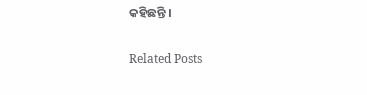କହିଛନ୍ତି ।

Related Posts